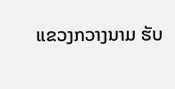ແຂວງກວາງນາມ ຮັບ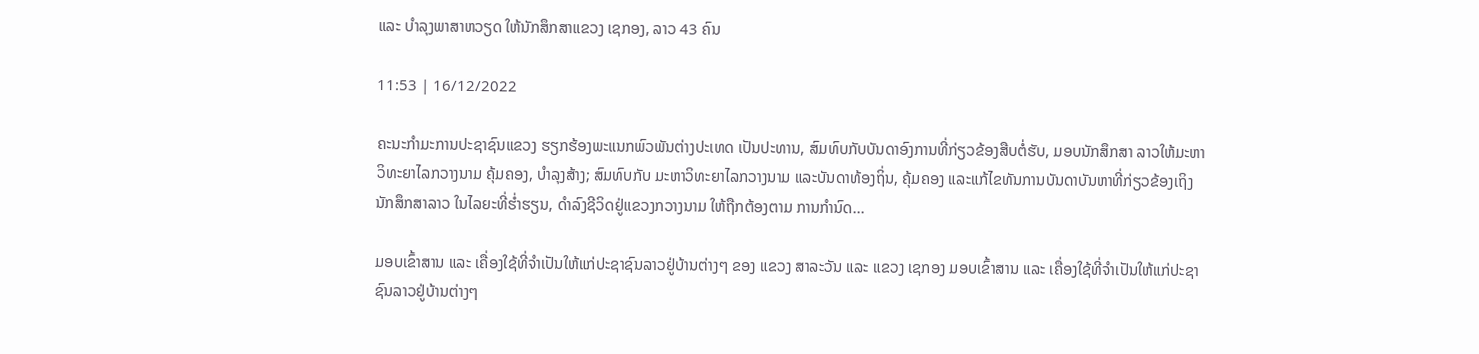ແລະ ບຳລຸງພາສາຫວຽດ ໃຫ້ນັກສຶກສາແຂວງ ເຊກອງ, ລາວ 43 ຄົນ

11:53 | 16/12/2022

ຄະນະກໍາມະການປະຊາຊົນແຂວງ ຮຽກຮ້ອງພະແນກພົວພັນຕ່າງປະເທດ ເປັນປະທານ, ສົມທົບກັບບັນດາອົງການທີ່ກ່ຽວຂ້ອງສືບຕໍ່ຮັບ, ມອບນັກສຶກສາ ລາວໃຫ້ມະຫາວິທະຍາໄລກວາງນາມ ຄຸ້ມຄອງ, ບໍາລຸງສ້າງ; ສົມທົບກັບ ມະຫາວິທະຍາໄລກວາງນາມ ແລະບັນດາທ້ອງຖິ່ນ, ຄຸ້ມຄອງ ແລະແກ້ໄຂທັນການບັນດາບັນຫາທີ່ກ່ຽວຂ້ອງເຖິງນັກສຶກສາລາວ ໃນໄລຍະທີ່ຮໍ່າຮຽນ, ດໍາລົງຊີວິດຢູ່ແຂວງກວາງນາມ ໃຫ້ຖືກຕ້ອງຕາມ ການກໍານົດ...

ມອບເຂົ້າສານ ແລະ ເຄື່ອງໃຊ້ທີ່ຈຳເປັນໃຫ້ແກ່ປະຊາຊົນລາວຢູ່ບ້ານຕ່າງໆ ຂອງ ແຂວງ ສາລະວັນ ແລະ ແຂວງ ເຊກອງ ມອບເຂົ້າສານ ແລະ ເຄື່ອງໃຊ້ທີ່ຈຳເປັນໃຫ້ແກ່ປະຊາຊົນລາວຢູ່ບ້ານຕ່າງໆ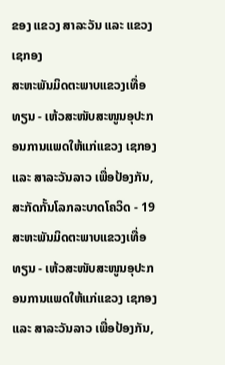ຂອງ ແຂວງ ສາລະວັນ ແລະ ແຂວງ ເຊກອງ
ສະຫະພັນມິດຕະພາບແຂວງເທື່ອທຽນ - ເຫ້ວສະໜັບສະໜູນອຸປະກອນການແພດໃຫ້ແກ່ແຂວງ ເຊກອງ ແລະ ສາລະວັນລາວ ເພື່ອປ້ອງກັນ, ສະກັດກັ້ນໂລກລະບາດໂຄວິດ - 19 ສະຫະພັນມິດຕະພາບແຂວງເທື່ອທຽນ - ເຫ້ວສະໜັບສະໜູນອຸປະກອນການແພດໃຫ້ແກ່ແຂວງ ເຊກອງ ແລະ ສາລະວັນລາວ ເພື່ອປ້ອງກັນ,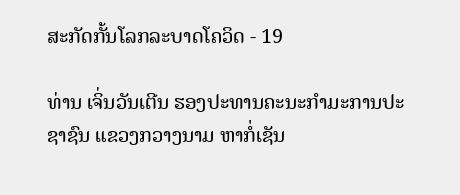ສະກັດກັ້ນໂລກລະບາດໂຄວິດ - 19

ທ່ານ ເຈິ່ນວັນເຕີນ ຮອງປະທານຄະນະກໍາມະການປະຊາຊົນ ແຂວງກວາງນາມ ຫາກໍ່ເຊັນ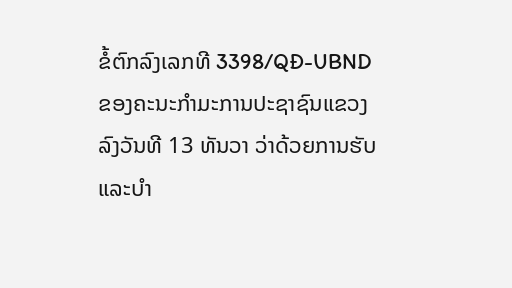ຂໍ້ຕົກລົງເລກທີ 3398/QĐ-UBND ຂອງຄະນະກໍາມະການປະຊາຊົນແຂວງ ລົງວັນທີ 13 ທັນວາ ວ່າດ້ວຍການຮັບ ແລະບຳ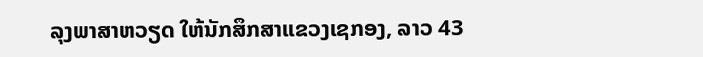ລຸງພາສາຫວຽດ ໃຫ້ນັກສຶກສາແຂວງເຊກອງ, ລາວ 43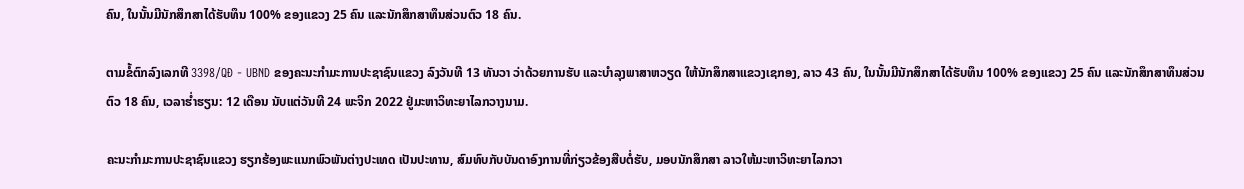ຄົນ, ໃນນັ້ນມີນັກສຶກສາໄດ້ຮັບທຶນ 100% ຂອງແຂວງ 25 ຄົນ ແລະນັກສຶກສາທຶນສ່ວນຕົວ 18 ຄົນ.

ຕາມຂໍ້ຕົກລົງເລກທີ 3398/QĐ - UBND ຂອງຄະນະກໍາມະການປະຊາຊົນແຂວງ ລົງວັນທີ 13 ທັນວາ ວ່າດ້ວຍການຮັບ ແລະບຳລຸງພາສາຫວຽດ ໃຫ້ນັກສຶກສາແຂວງເຊກອງ, ລາວ 43 ຄົນ, ໃນນັ້ນມີນັກສຶກສາໄດ້ຮັບທຶນ 100% ຂອງແຂວງ 25 ຄົນ ແລະນັກສຶກສາທຶນສ່ວນຕົວ 18 ຄົນ, ເວລາຮໍ່າຮຽນ: 12 ເດືອນ ນັບແຕ່ວັນທີ 24 ພະຈິກ 2022 ຢູ່ມະຫາວິທະຍາໄລກວາງນາມ.

ຄະນະກໍາມະການປະຊາຊົນແຂວງ ຮຽກຮ້ອງພະແນກພົວພັນຕ່າງປະເທດ ເປັນປະທານ, ສົມທົບກັບບັນດາອົງການທີ່ກ່ຽວຂ້ອງສືບຕໍ່ຮັບ, ມອບນັກສຶກສາ ລາວໃຫ້ມະຫາວິທະຍາໄລກວາ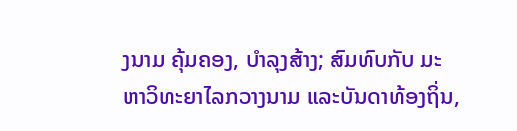ງນາມ ຄຸ້ມຄອງ, ບໍາລຸງສ້າງ; ສົມທົບກັບ ມະຫາວິທະຍາໄລກວາງນາມ ແລະບັນດາທ້ອງຖິ່ນ,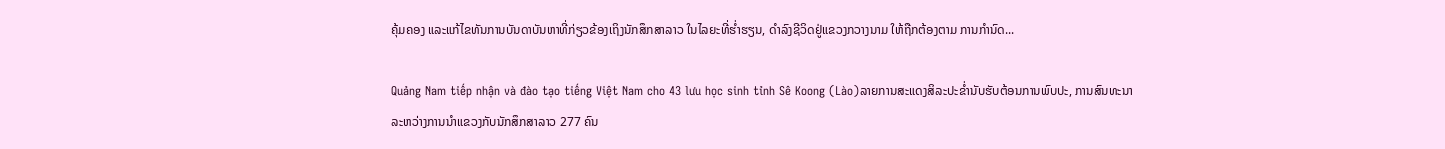ຄຸ້ມຄອງ ແລະແກ້ໄຂທັນການບັນດາບັນຫາທີ່ກ່ຽວຂ້ອງເຖິງນັກສຶກສາລາວ ໃນໄລຍະທີ່ຮໍ່າຮຽນ, ດໍາລົງຊີວິດຢູ່ແຂວງກວາງນາມ ໃຫ້ຖືກຕ້ອງຕາມ ການກໍານົດ...

Quảng Nam tiếp nhận và đào tạo tiếng Việt Nam cho 43 lưu học sinh tỉnh Sê Koong (Lào)ລາຍການສະແດງສິລະປະຂໍ່ານັບຮັບຕ້ອນການພົບປະ, ການສົນທະນາ ລະຫວ່າງການນໍາແຂວງກັບນັກສຶກສາລາວ 277 ຄົນ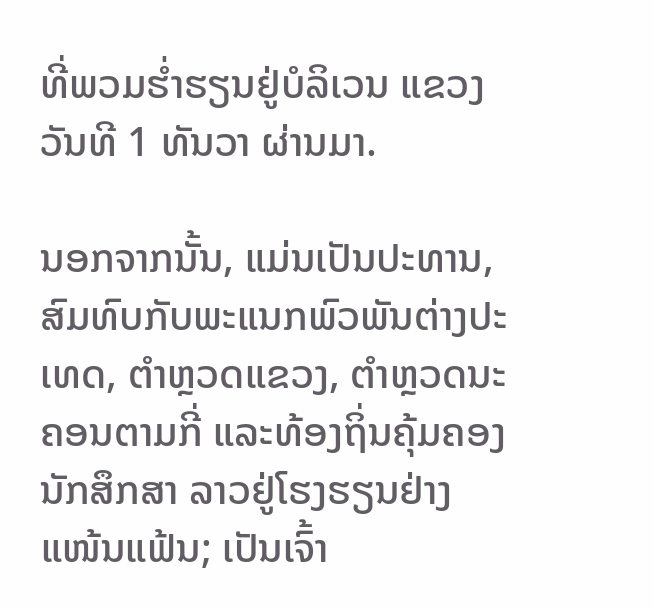ທີ່ພວມຮໍ່າຮຽນຢູ່ບໍລິເວນ ແຂວງວັນທີ 1 ທັນວາ ຜ່ານມາ.

ນອກຈາກນັ້ນ, ແມ່ນເປັນປະທານ, ສົມທົບກັບພະແນກພົວພັນຕ່າງປະເທດ, ຕໍາຫຼວດແຂວງ, ຕໍາຫຼວດນະຄອນຕາມກີ່ ແລະທ້ອງຖິ່ນຄຸ້ມຄອງນັກສຶກສາ ລາວຢູ່ໂຮງຮຽນຢ່າງແໜ້ນແຟ້ນ; ເປັນເຈົ້າ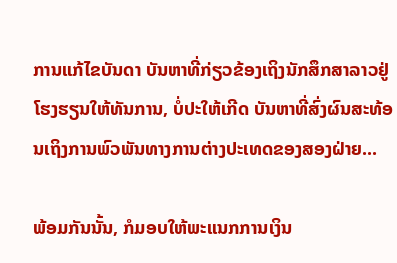ການແກ້ໄຂບັນດາ ບັນຫາທີ່ກ່ຽວຂ້ອງເຖິງນັກສຶກສາລາວຢູ່ໂຮງຮຽນໃຫ້ທັນການ, ບໍ່ປະໃຫ້ເກີດ ບັນຫາທີ່ສົ່ງຜົນສະທ້ອນເຖິງການພົວພັນທາງການຕ່າງປະເທດຂອງສອງຝ່າຍ...

ພ້ອມກັນນັ້ນ, ກໍມອບໃຫ້ພະແນກການເງິນ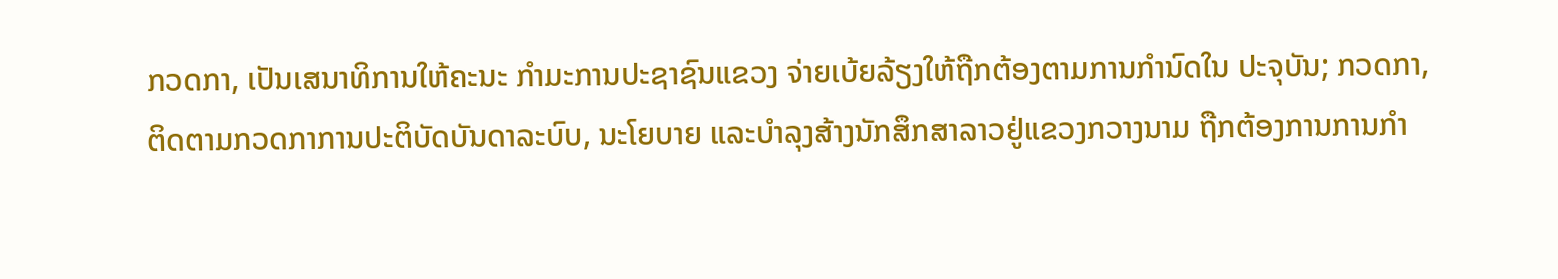ກວດກາ, ເປັນເສນາທິການໃຫ້ຄະນະ ກໍາມະການປະຊາຊົນແຂວງ ຈ່າຍເບ້ຍລ້ຽງໃຫ້ຖືກຕ້ອງຕາມການກໍານົດໃນ ປະຈຸບັນ; ກວດກາ, ຕິດຕາມກວດກາການປະຕິບັດບັນດາລະບົບ, ນະໂຍບາຍ ແລະບຳລຸງສ້າງນັກສຶກສາລາວຢູ່ແຂວງກວາງນາມ ຖືກຕ້ອງການການກໍາ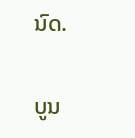ນົດ.

ບູນ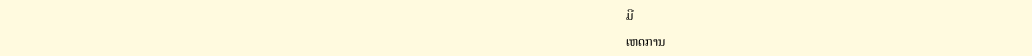ມີ

ເຫດການ